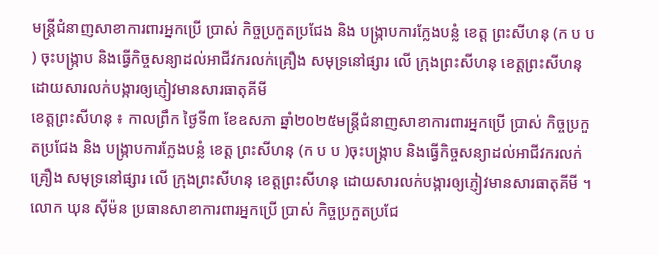មន្ត្រីជំនាញសាខាការពារអ្នកប្រើ ប្រាស់ កិច្ចប្រកួតប្រជែង និង បង្ក្រាបការក្លែងបន្លំ ខេត្ត ព្រះសីហនុ (ក ប ប ) ចុះបង្ក្រាប និងធ្វើកិច្ចសន្យាដល់អាជីវករលក់គ្រឿង សមុទ្រនៅផ្សារ លើ ក្រុងព្រះសីហនុ ខេត្តព្រះសីហនុ ដោយសារលក់បង្ការឲ្យភ្ញៀវមានសារធាតុគីមី
ខេត្តព្រះសីហនុ ៖ កាលព្រឹក ថ្ងៃទី៣ ខែឧសភា ឆ្នាំ២០២៥មន្ត្រីជំនាញសាខាការពារអ្នកប្រើ ប្រាស់ កិច្ចប្រកួតប្រជែង និង បង្ក្រាបការក្លែងបន្លំ ខេត្ត ព្រះសីហនុ (ក ប ប )ចុះបង្ក្រាប និងធ្វើកិច្ចសន្យាដល់អាជីវករលក់គ្រឿង សមុទ្រនៅផ្សារ លើ ក្រុងព្រះសីហនុ ខេត្តព្រះសីហនុ ដោយសារលក់បង្ការឲ្យភ្ញៀវមានសារធាតុគីមី ។
លោក ឃុន ស៊ីម៉ន ប្រធានសាខាការពារអ្នកប្រើ ប្រាស់ កិច្ចប្រកួតប្រជែ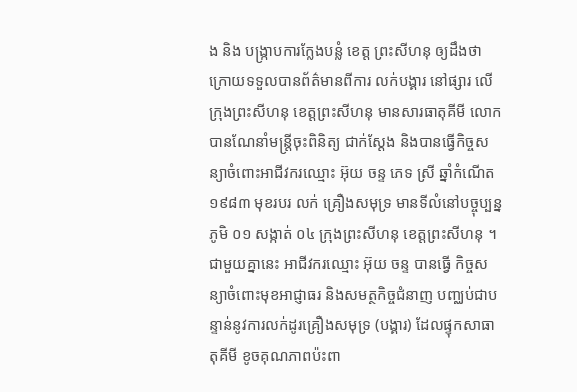ង និង បង្ក្រាបការក្លែងបន្លំ ខេត្ត ព្រះសីហនុ ឲ្យដឹងថា ក្រោយទទួលបានព័ត៌មានពីការ លក់បង្គារ នៅផ្សារ លើ ក្រុងព្រះសីហនុ ខេត្តព្រះសីហនុ មានសារធាតុគីមី លោកបានណែនាំមន្ត្រីចុះពិនិត្យ ជាក់ស្តែង និងបានធ្វើកិច្ចសន្យាចំពោះអាជីវករឈ្មោះ អ៊ុយ ចន្ទ ភេទ ស្រី ឆ្នាំកំណើត ១៩៨៣ មុខរបរ លក់ គ្រឿងសមុទ្រ មានទីលំនៅបច្ចុប្បន្នភូមិ ០១ សង្កាត់ ០៤ ក្រុងព្រះសីហនុ ខេត្តព្រះសីហនុ ។
ជាមួយគ្នានេះ អាជីវករឈ្មោះ អ៊ុយ ចន្ទ បានធ្វើ កិច្ចសន្យាចំពោះមុខអាជ្ញាធរ និងសមត្ថកិច្ចជំនាញ បញ្ឈប់ជាបន្ទាន់នូវការលក់ដូរគ្រឿងសមុទ្រ (បង្គារ) ដែលផ្ទុកសាធាតុគីមី ខូចគុណភាពប៉ះពា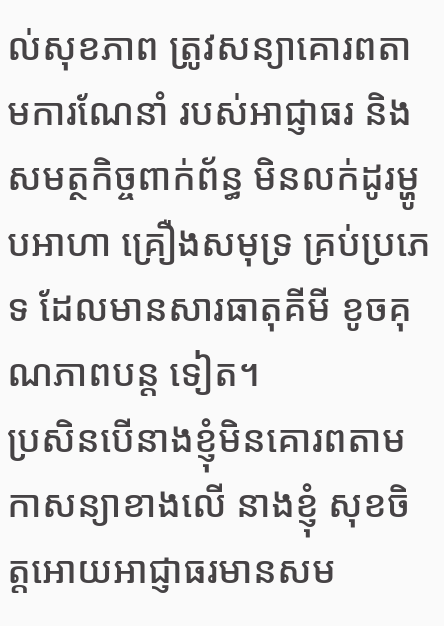ល់សុខភាព ត្រូវសន្យាគោរពតាមការណែនាំ របស់អាជ្ញាធរ និង សមត្ថកិច្ចពាក់ព័ន្ធ មិនលក់ដូរម្ហូបអាហា គ្រឿងសមុទ្រ គ្រប់ប្រភេទ ដែលមានសារធាតុគីមី ខូចគុណភាពបន្ត ទៀត។
ប្រសិនបើនាងខ្ញុំមិនគោរពតាមកាសន្យាខាងលើ នាងខ្ញុំ សុខចិត្តអោយអាជ្ញាធរមានសម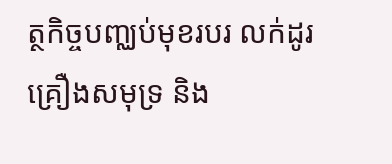ត្ថកិច្ចបញ្ឈប់មុខរបរ លក់ដូរ គ្រឿងសមុទ្រ និង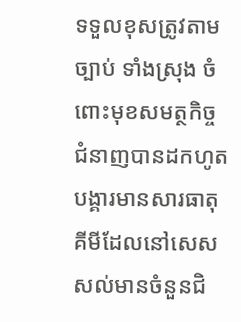ទទួលខុសត្រូវតាមច្បាប់ ទាំងស្រុង ចំពោះមុខសមត្ថកិច្ចជំនាញបានដកហូតបង្គារមានសារធាតុគីមីដែលនៅសេសសល់មានចំនួនជិ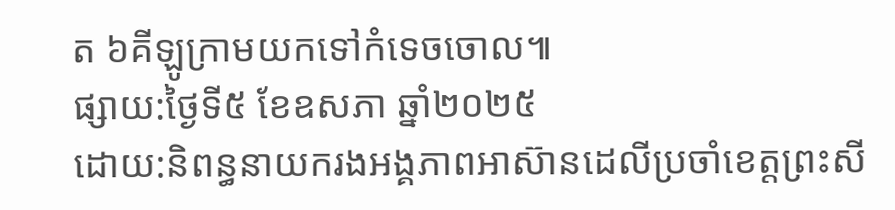ត ៦គីឡូក្រាមយកទៅកំទេចចោល៕
ផ្សាយ:ថ្ងៃទី៥ ខែឧសភា ឆ្នាំ២០២៥
ដោយ:និពន្ធនាយករងអង្គភាពអាស៊ានដេលីប្រចាំខេត្តព្រះសី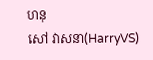ហនុ
សៅ វាសនា(HarryVS)